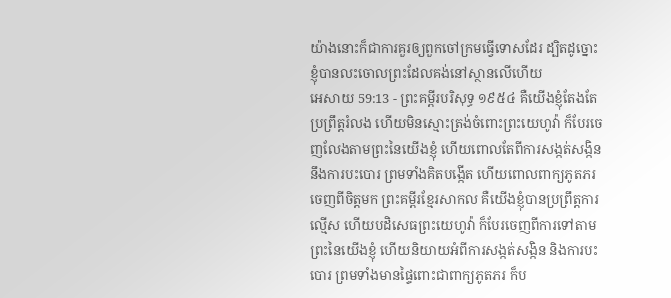យ៉ាងនោះក៏ជាការគួរឲ្យពួកចៅក្រមធ្វើទោសដែរ ដ្បិតដូច្នោះ ខ្ញុំបានលះចោលព្រះដែលគង់នៅស្ថានលើហើយ
អេសាយ 59:13 - ព្រះគម្ពីរបរិសុទ្ធ ១៩៥៤ គឺយើងខ្ញុំតែងតែប្រព្រឹត្តរំលង ហើយមិនស្មោះត្រង់ចំពោះព្រះយេហូវ៉ា ក៏បែរចេញលែងតាមព្រះនៃយើងខ្ញុំ ហើយពោលតែពីការសង្កត់សង្កិន នឹងការបះបោរ ព្រមទាំងគិតបង្កើត ហើយពោលពាក្យភូតភរចេញពីចិត្តមក ព្រះគម្ពីរខ្មែរសាកល គឺយើងខ្ញុំបានប្រព្រឹត្តការល្មើស ហើយបដិសេធព្រះយេហូវ៉ា ក៏បែរចេញពីការទៅតាមព្រះនៃយើងខ្ញុំ ហើយនិយាយអំពីការសង្កត់សង្កិន និងការបះបោរ ព្រមទាំងមានផ្ទៃពោះជាពាក្យភូតភរ ក៏ប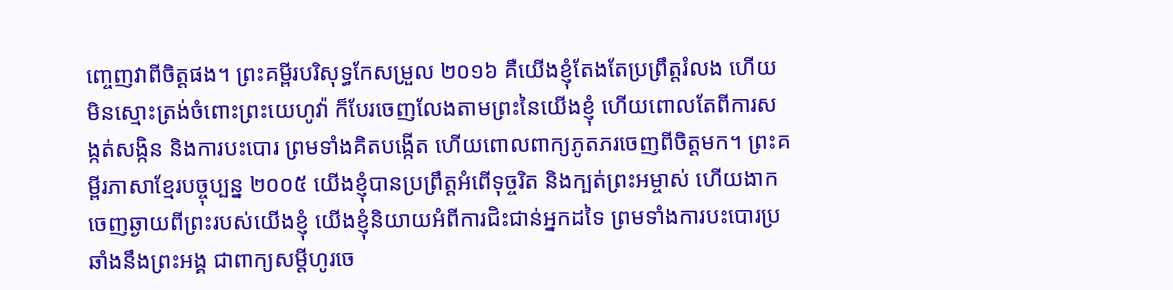ញ្ចេញវាពីចិត្តផង។ ព្រះគម្ពីរបរិសុទ្ធកែសម្រួល ២០១៦ គឺយើងខ្ញុំតែងតែប្រព្រឹត្តរំលង ហើយមិនស្មោះត្រង់ចំពោះព្រះយេហូវ៉ា ក៏បែរចេញលែងតាមព្រះនៃយើងខ្ញុំ ហើយពោលតែពីការសង្កត់សង្កិន និងការបះបោរ ព្រមទាំងគិតបង្កើត ហើយពោលពាក្យភូតភរចេញពីចិត្តមក។ ព្រះគម្ពីរភាសាខ្មែរបច្ចុប្បន្ន ២០០៥ យើងខ្ញុំបានប្រព្រឹត្តអំពើទុច្ចរិត និងក្បត់ព្រះអម្ចាស់ ហើយងាកចេញឆ្ងាយពីព្រះរបស់យើងខ្ញុំ យើងខ្ញុំនិយាយអំពីការជិះជាន់អ្នកដទៃ ព្រមទាំងការបះបោរប្រឆាំងនឹងព្រះអង្គ ជាពាក្យសម្ដីហូរចេ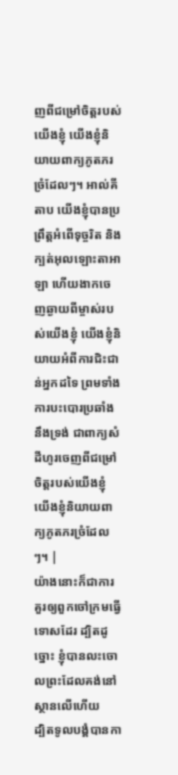ញពីជម្រៅចិត្តរបស់យើងខ្ញុំ យើងខ្ញុំនិយាយពាក្យភូតភរច្រំដែលៗ។ អាល់គីតាប យើងខ្ញុំបានប្រព្រឹត្តអំពើទុច្ចរិត និងក្បត់អុលឡោះតាអាឡា ហើយងាកចេញឆ្ងាយពីម្ចាស់របស់យើងខ្ញុំ យើងខ្ញុំនិយាយអំពីការជិះជាន់អ្នកដទៃ ព្រមទាំងការបះបោរប្រឆាំងនឹងទ្រង់ ជាពាក្យសំដីហូរចេញពីជម្រៅចិត្តរបស់យើងខ្ញុំ យើងខ្ញុំនិយាយពាក្យភូតភរច្រំដែលៗ។ |
យ៉ាងនោះក៏ជាការគួរឲ្យពួកចៅក្រមធ្វើទោសដែរ ដ្បិតដូច្នោះ ខ្ញុំបានលះចោលព្រះដែលគង់នៅស្ថានលើហើយ
ដ្បិតទូលបង្គំបានកា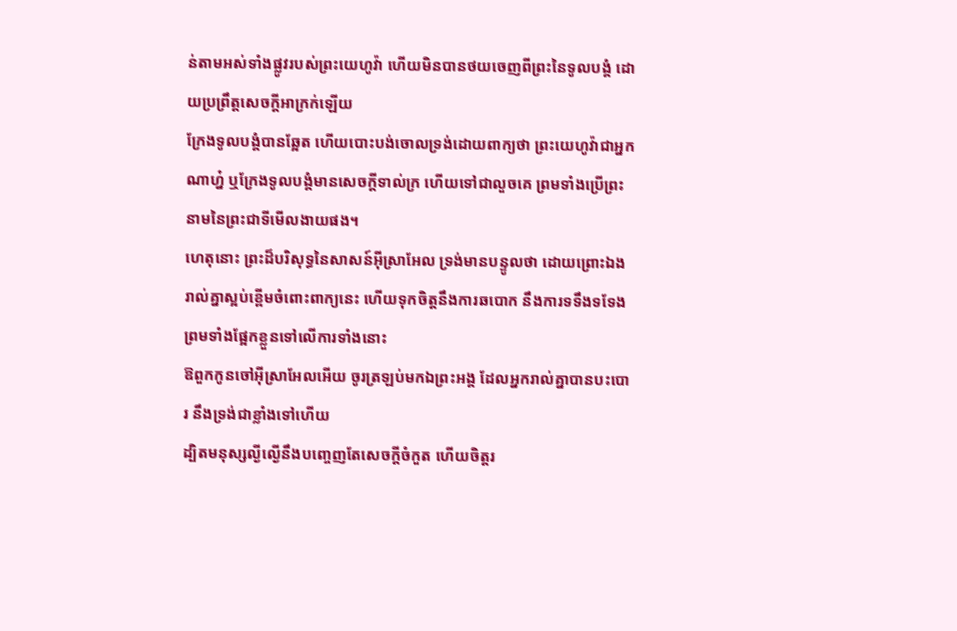ន់តាមអស់ទាំងផ្លូវរបស់ព្រះយេហូវ៉ា ហើយមិនបានថយចេញពីព្រះនៃទូលបង្គំ ដោយប្រព្រឹត្តសេចក្ដីអាក្រក់ឡើយ
ក្រែងទូលបង្គំបានឆ្អែត ហើយបោះបង់ចោលទ្រង់ដោយពាក្យថា ព្រះយេហូវ៉ាជាអ្នកណាហ្ន៎ ឬក្រែងទូលបង្គំមានសេចក្ដីទាល់ក្រ ហើយទៅជាលួចគេ ព្រមទាំងប្រើព្រះនាមនៃព្រះជាទីមើលងាយផង។
ហេតុនោះ ព្រះដ៏បរិសុទ្ធនៃសាសន៍អ៊ីស្រាអែល ទ្រង់មានបន្ទូលថា ដោយព្រោះឯងរាល់គ្នាស្អប់ខ្ពើមចំពោះពាក្យនេះ ហើយទុកចិត្តនឹងការឆបោក នឹងការទទឹងទទែង ព្រមទាំងផ្អែកខ្លួនទៅលើការទាំងនោះ
ឱពួកកូនចៅអ៊ីស្រាអែលអើយ ចូរត្រឡប់មកឯព្រះអង្គ ដែលអ្នករាល់គ្នាបានបះបោរ នឹងទ្រង់ជាខ្លាំងទៅហើយ
ដ្បិតមនុស្សល្ងីល្ងើនឹងបញ្ចេញតែសេចក្ដីចំកួត ហើយចិត្តរ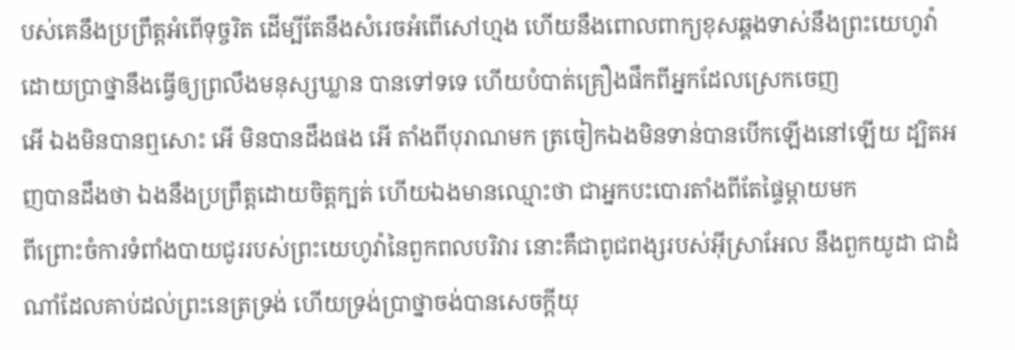បស់គេនឹងប្រព្រឹត្តអំពើទុច្ចរិត ដើម្បីតែនឹងសំរេចអំពើសៅហ្មង ហើយនឹងពោលពាក្យខុសឆ្គងទាស់នឹងព្រះយេហូវ៉ា ដោយប្រាថ្នានឹងធ្វើឲ្យព្រលឹងមនុស្សឃ្លាន បានទៅទទេ ហើយបំបាត់គ្រឿងផឹកពីអ្នកដែលស្រេកចេញ
អើ ឯងមិនបានឮសោះ អើ មិនបានដឹងផង អើ តាំងពីបុរាណមក ត្រចៀកឯងមិនទាន់បានបើកឡើងនៅឡើយ ដ្បិតអញបានដឹងថា ឯងនឹងប្រព្រឹត្តដោយចិត្តក្បត់ ហើយឯងមានឈ្មោះថា ជាអ្នកបះបោរតាំងពីតែផ្ទៃម្តាយមក
ពីព្រោះចំការទំពាំងបាយជូររបស់ព្រះយេហូវ៉ានៃពួកពលបរិវារ នោះគឺជាពូជពង្សរបស់អ៊ីស្រាអែល នឹងពួកយូដា ជាដំណាំដែលគាប់ដល់ព្រះនេត្រទ្រង់ ហើយទ្រង់ប្រាថ្នាចង់បានសេចក្ដីយុ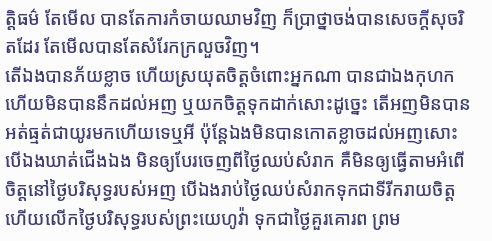ត្តិធម៌ តែមើល បានតែការកំចាយឈាមវិញ ក៏ប្រាថ្នាចង់បានសេចក្ដីសុចរិតដែរ តែមើលបានតែសំរែកក្រលួចវិញ។
តើឯងបានភ័យខ្លាច ហើយស្រយុតចិត្តចំពោះអ្នកណា បានជាឯងកុហក ហើយមិនបាននឹកដល់អញ ឬយកចិត្តទុកដាក់សោះដូច្នេះ តើអញមិនបានអត់ធ្មត់ជាយូរមកហើយទេឬអី ប៉ុន្តែឯងមិនបានកោតខ្លាចដល់អញសោះ
បើឯងឃាត់ជើងឯង មិនឲ្យបែរចេញពីថ្ងៃឈប់សំរាក គឺមិនឲ្យធ្វើតាមអំពើចិត្តនៅថ្ងៃបរិសុទ្ធរបស់អញ បើឯងរាប់ថ្ងៃឈប់សំរាកទុកជាទីរីករាយចិត្ត ហើយលើកថ្ងៃបរិសុទ្ធរបស់ព្រះយេហូវ៉ា ទុកជាថ្ងៃគួរគោរព ព្រម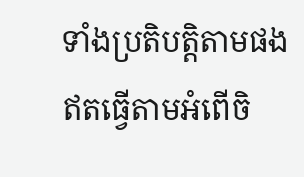ទាំងប្រតិបត្តិតាមផង ឥតធ្វើតាមអំពើចិ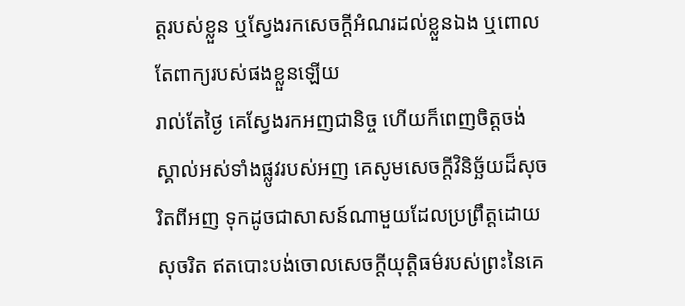ត្តរបស់ខ្លួន ឬស្វែងរកសេចក្ដីអំណរដល់ខ្លួនឯង ឬពោលតែពាក្យរបស់ផងខ្លួនឡើយ
រាល់តែថ្ងៃ គេស្វែងរកអញជានិច្ច ហើយក៏ពេញចិត្តចង់ស្គាល់អស់ទាំងផ្លូវរបស់អញ គេសូមសេចក្ដីវិនិច្ឆ័យដ៏សុចរិតពីអញ ទុកដូចជាសាសន៍ណាមួយដែលប្រព្រឹត្តដោយសុចរិត ឥតបោះបង់ចោលសេចក្ដីយុត្តិធម៌របស់ព្រះនៃគេ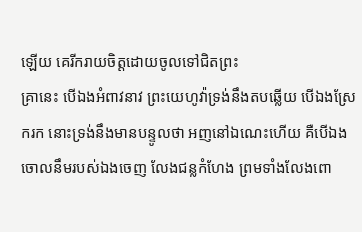ឡើយ គេរីករាយចិត្តដោយចូលទៅជិតព្រះ
គ្រានេះ បើឯងអំពាវនាវ ព្រះយេហូវ៉ាទ្រង់នឹងតបឆ្លើយ បើឯងស្រែករក នោះទ្រង់នឹងមានបន្ទូលថា អញនៅឯណេះហើយ គឺបើឯងចោលនឹមរបស់ឯងចេញ លែងជន្លកំហែង ព្រមទាំងលែងពោ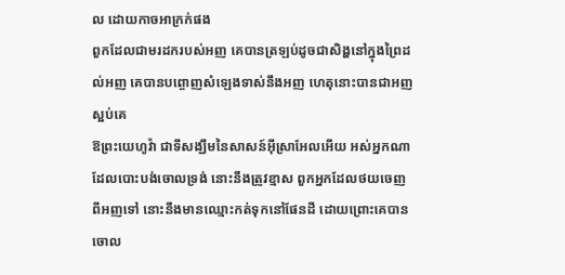ល ដោយកាចអាក្រក់ផង
ពួកដែលជាមរដករបស់អញ គេបានត្រឡប់ដូចជាសិង្ហនៅក្នុងព្រៃដល់អញ គេបានបព្ចោញសំឡេងទាស់នឹងអញ ហេតុនោះបានជាអញស្អប់គេ
ឱព្រះយេហូវ៉ា ជាទីសង្ឃឹមនៃសាសន៍អ៊ីស្រាអែលអើយ អស់អ្នកណាដែលបោះបង់ចោលទ្រង់ នោះនឹងត្រូវខ្មាស ពួកអ្នកដែលថយចេញពីអញទៅ នោះនឹងមានឈ្មោះកត់ទុកនៅផែនដី ដោយព្រោះគេបានចោល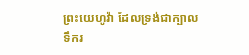ព្រះយេហូវ៉ា ដែលទ្រង់ជាក្បាលទឹករ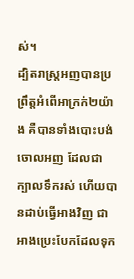ស់។
ដ្បិតរាស្ត្រអញបានប្រព្រឹត្តអំពើអាក្រក់២យ៉ាង គឺបានទាំងបោះបង់ចោលអញ ដែលជាក្បាលទឹករស់ ហើយបានដាប់ធ្វើអាងវិញ ជាអាងប្រេះបែកដែលទុក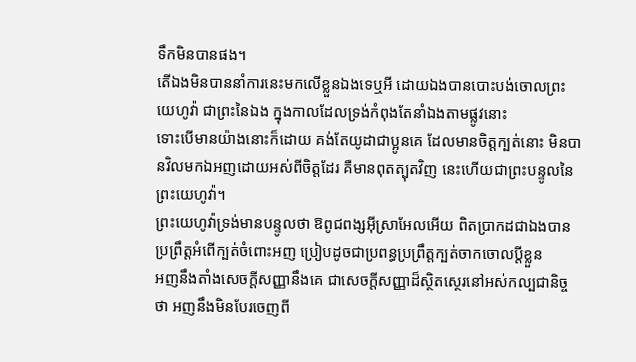ទឹកមិនបានផង។
តើឯងមិនបាននាំការនេះមកលើខ្លួនឯងទេឬអី ដោយឯងបានបោះបង់ចោលព្រះយេហូវ៉ា ជាព្រះនៃឯង ក្នុងកាលដែលទ្រង់កំពុងតែនាំឯងតាមផ្លូវនោះ
ទោះបើមានយ៉ាងនោះក៏ដោយ គង់តែយូដាជាប្អូនគេ ដែលមានចិត្តក្បត់នោះ មិនបានវិលមកឯអញដោយអស់ពីចិត្តដែរ គឺមានពុតត្បុតវិញ នេះហើយជាព្រះបន្ទូលនៃព្រះយេហូវ៉ា។
ព្រះយេហូវ៉ាទ្រង់មានបន្ទូលថា ឱពូជពង្សអ៊ីស្រាអែលអើយ ពិតប្រាកដជាឯងបានប្រព្រឹត្តអំពើក្បត់ចំពោះអញ ប្រៀបដូចជាប្រពន្ធប្រព្រឹត្តក្បត់ចាកចោលប្ដីខ្លួន
អញនឹងតាំងសេចក្ដីសញ្ញានឹងគេ ជាសេចក្ដីសញ្ញាដ៏ស្ថិតស្ថេរនៅអស់កល្បជានិច្ចថា អញនឹងមិនបែរចេញពី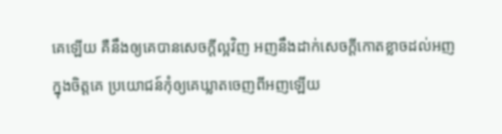គេឡើយ គឺនឹងឲ្យគេបានសេចក្ដីល្អវិញ អញនឹងដាក់សេចក្ដីកោតខ្លាចដល់អញក្នុងចិត្តគេ ប្រយោជន៍កុំឲ្យគេឃ្លាតចេញពីអញឡើយ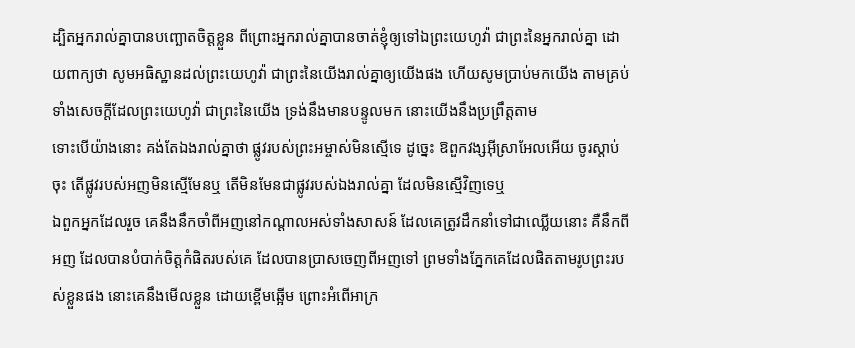ដ្បិតអ្នករាល់គ្នាបានបញ្ឆោតចិត្តខ្លួន ពីព្រោះអ្នករាល់គ្នាបានចាត់ខ្ញុំឲ្យទៅឯព្រះយេហូវ៉ា ជាព្រះនៃអ្នករាល់គ្នា ដោយពាក្យថា សូមអធិស្ឋានដល់ព្រះយេហូវ៉ា ជាព្រះនៃយើងរាល់គ្នាឲ្យយើងផង ហើយសូមប្រាប់មកយើង តាមគ្រប់ទាំងសេចក្ដីដែលព្រះយេហូវ៉ា ជាព្រះនៃយើង ទ្រង់នឹងមានបន្ទូលមក នោះយើងនឹងប្រព្រឹត្តតាម
ទោះបើយ៉ាងនោះ គង់តែឯងរាល់គ្នាថា ផ្លូវរបស់ព្រះអម្ចាស់មិនស្មើទេ ដូច្នេះ ឱពួកវង្សអ៊ីស្រាអែលអើយ ចូរស្តាប់ចុះ តើផ្លូវរបស់អញមិនស្មើមែនឬ តើមិនមែនជាផ្លូវរបស់ឯងរាល់គ្នា ដែលមិនស្មើវិញទេឬ
ឯពួកអ្នកដែលរួច គេនឹងនឹកចាំពីអញនៅកណ្តាលអស់ទាំងសាសន៍ ដែលគេត្រូវដឹកនាំទៅជាឈ្លើយនោះ គឺនឹកពីអញ ដែលបានបំបាក់ចិត្តកំផិតរបស់គេ ដែលបានប្រាសចេញពីអញទៅ ព្រមទាំងភ្នែកគេដែលផិតតាមរូបព្រះរបស់ខ្លួនផង នោះគេនឹងមើលខ្លួន ដោយខ្ពើមឆ្អើម ព្រោះអំពើអាក្រ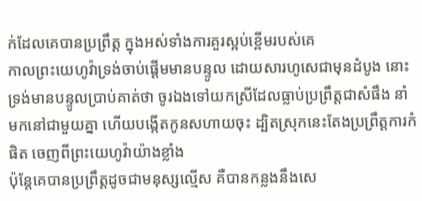ក់ដែលគេបានប្រព្រឹត្ត ក្នុងអស់ទាំងការគួរស្អប់ខ្ពើមរបស់គេ
កាលព្រះយេហូវ៉ាទ្រង់ចាប់ផ្តើមមានបន្ទូល ដោយសារហូសេជាមុនដំបូង នោះទ្រង់មានបន្ទូលប្រាប់គាត់ថា ចូរឯងទៅយកស្រីដែលធ្លាប់ប្រព្រឹត្តជាសំផឹង នាំមកនៅជាមួយគ្នា ហើយបង្កើតកូនសហាយចុះ ដ្បិតស្រុកនេះតែងប្រព្រឹត្តការកំផិត ចេញពីព្រះយេហូវ៉ាយ៉ាងខ្លាំង
ប៉ុន្តែគេបានប្រព្រឹត្តដូចជាមនុស្សល្មើស គឺបានកន្លងនឹងសេ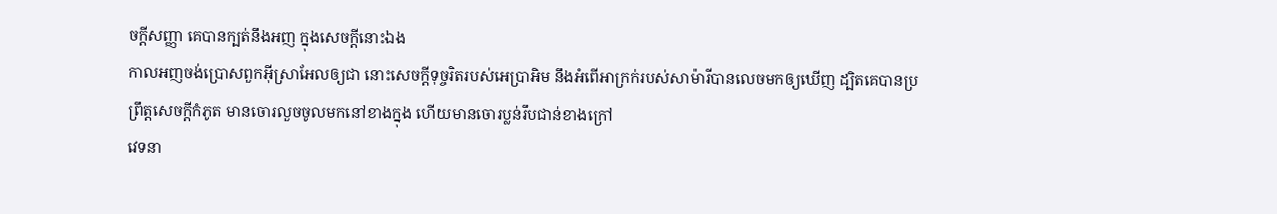ចក្ដីសញ្ញា គេបានក្បត់នឹងអញ ក្នុងសេចក្ដីនោះឯង
កាលអញចង់ប្រោសពួកអ៊ីស្រាអែលឲ្យជា នោះសេចក្ដីទុច្ចរិតរបស់អេប្រាអិម នឹងអំពើអាក្រក់របស់សាម៉ារីបានលេចមកឲ្យឃើញ ដ្បិតគេបានប្រព្រឹត្តសេចក្ដីកំភូត មានចោរលួចចូលមកនៅខាងក្នុង ហើយមានចោរប្លន់រឹបជាន់ខាងក្រៅ
វេទនា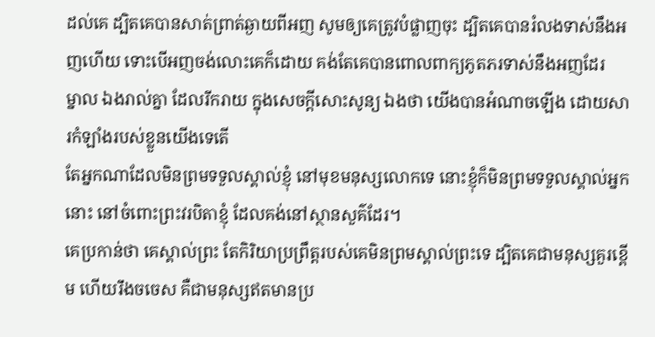ដល់គេ ដ្បិតគេបានសាត់ព្រាត់ឆ្ងាយពីអញ សូមឲ្យគេត្រូវបំផ្លាញចុះ ដ្បិតគេបានរំលងទាស់នឹងអញហើយ ទោះបើអញចង់លោះគេក៏ដោយ គង់តែគេបានពោលពាក្យភូតភរទាស់នឹងអញដែរ
ម្នាល ឯងរាល់គ្នា ដែលរីករាយ ក្នុងសេចក្ដីសោះសូន្យ ឯងថា យើងបានអំណាចឡើង ដោយសារកំឡាំងរបស់ខ្លួនយើងទេតើ
តែអ្នកណាដែលមិនព្រមទទួលស្គាល់ខ្ញុំ នៅមុខមនុស្សលោកទេ នោះខ្ញុំក៏មិនព្រមទទួលស្គាល់អ្នកនោះ នៅចំពោះព្រះវរបិតាខ្ញុំ ដែលគង់នៅស្ថានសួគ៌ដែរ។
គេប្រកាន់ថា គេស្គាល់ព្រះ តែកិរិយាប្រព្រឹត្តរបស់គេមិនព្រមស្គាល់ព្រះទេ ដ្បិតគេជាមនុស្សគួរខ្ពើម ហើយរឹងចចេស គឺជាមនុស្សឥតមានប្រ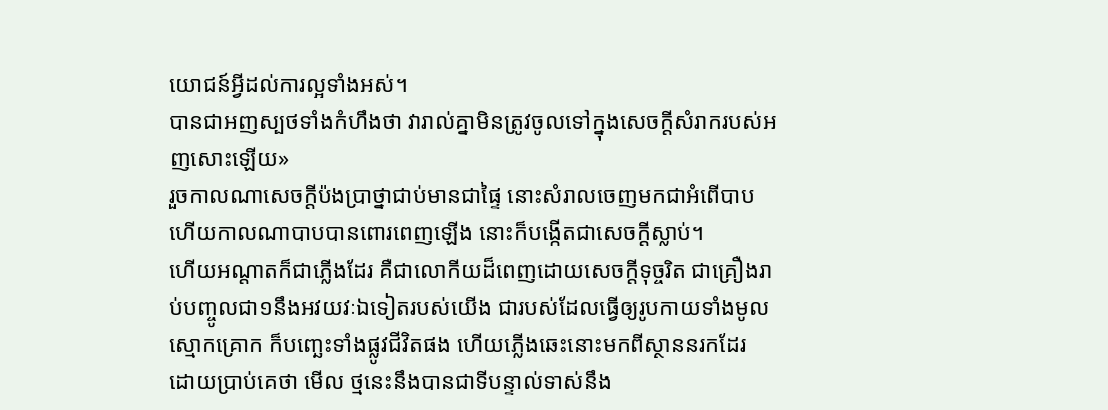យោជន៍អ្វីដល់ការល្អទាំងអស់។
បានជាអញស្បថទាំងកំហឹងថា វារាល់គ្នាមិនត្រូវចូលទៅក្នុងសេចក្ដីសំរាករបស់អញសោះឡើយ»
រួចកាលណាសេចក្ដីប៉ងប្រាថ្នាជាប់មានជាផ្ទៃ នោះសំរាលចេញមកជាអំពើបាប ហើយកាលណាបាបបានពោរពេញឡើង នោះក៏បង្កើតជាសេចក្ដីស្លាប់។
ហើយអណ្តាតក៏ជាភ្លើងដែរ គឺជាលោកីយដ៏ពេញដោយសេចក្ដីទុច្ចរិត ជាគ្រឿងរាប់បញ្ចូលជា១នឹងអវយវៈឯទៀតរបស់យើង ជារបស់ដែលធ្វើឲ្យរូបកាយទាំងមូលស្មោកគ្រោក ក៏បញ្ឆេះទាំងផ្លូវជីវិតផង ហើយភ្លើងឆេះនោះមកពីស្ថាននរកដែរ
ដោយប្រាប់គេថា មើល ថ្មនេះនឹងបានជាទីបន្ទាល់ទាស់នឹង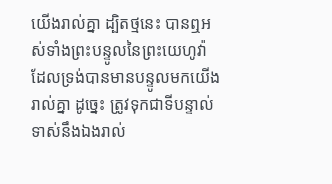យើងរាល់គ្នា ដ្បិតថ្មនេះ បានឮអស់ទាំងព្រះបន្ទូលនៃព្រះយេហូវ៉ា ដែលទ្រង់បានមានបន្ទូលមកយើងរាល់គ្នា ដូច្នេះ ត្រូវទុកជាទីបន្ទាល់ទាស់នឹងឯងរាល់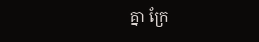គ្នា ក្រែ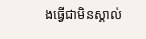ងធ្វើជាមិនស្គាល់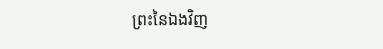ព្រះនៃឯងវិញ